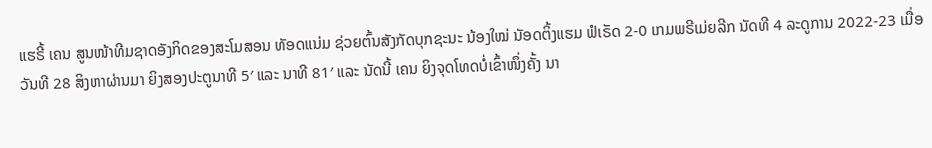ແຮຣີ້ ເຄນ ສູນໜ້າທີມຊາດອັງກິດຂອງສະໂມສອນ ທັອດແນ່ມ ຊ່ວຍຕົ້ນສັງກັດບຸກຊະນະ ນ້ອງໃໝ່ ນັອດຕິ້ງແຮມ ຟໍເຣັດ 2-0 ເກມພຣີເມ່ຍລີກ ນັດທີ 4 ລະດູການ 2022-23 ເມື່ອວັນທີ 28 ສິງຫາຜ່ານມາ ຍິງສອງປະຕູນາທີ 5′ ແລະ ນາທີ 81′ ແລະ ນັດນີ້ ເຄນ ຍິງຈຸດໂທດບໍ່ເຂົ້າໜຶ່ງຄັ້ງ ນາ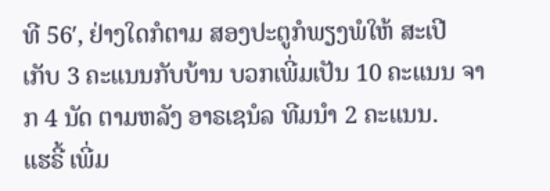ທີ 56′, ຢ່າງໃດກໍຕາມ ສອງປະຕູກໍພຽງພໍໃຫ້ ສະເປີ ເກັບ 3 ຄະແນນກັບບ້ານ ບວກເພີ່ມເປັນ 10 ຄະແນນ ຈາກ 4 ນັດ ຕາມຫລັງ ອາຣເຊນໍລ ທີມນຳ 2 ຄະແນນ.
ແຮຣີ້ ເພີ່ມ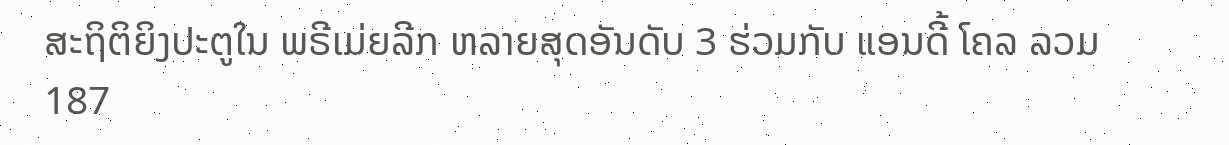ສະຖິຕິຍິງປະຕູໃນ ພຣີເມ່ຍລີກ ຫລາຍສຸດອັນດັບ 3 ຮ່ວມກັບ ແອນດີ້ ໂຄລ ລວມ 187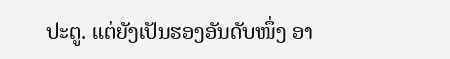ປະຕູ. ແຕ່ຍັງເປັນຮອງອັນດັບໜຶ່ງ ອາ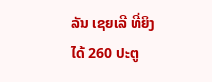ລັນ ເຊຍເລີ ທີ່ຍິງໄດ້ 260 ປະຕູ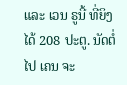ແລະ ເວນ ຣູນີ້ ທີ່ຍິງໄດ້ 208 ປະຕູ. ນັດຕໍ່ໄປ ເຄນ ຈະ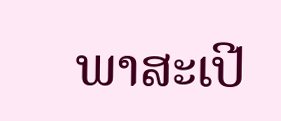ພາສະເປີ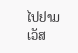ໄປຢາມ ເວັສ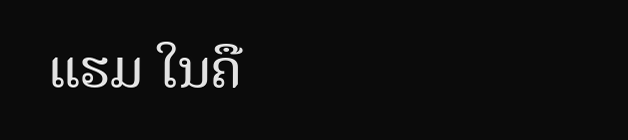ແຮມ ໃນຄື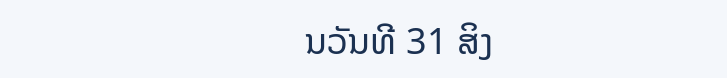ນວັນທີ 31 ສິງ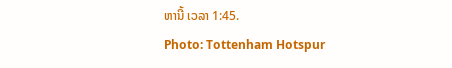ຫານີ້ ເວລາ 1:45.
Photo: Tottenham Hotspur